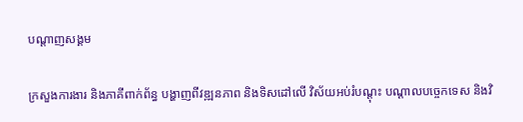បណ្តាញសង្គម

ក្រសួងការងារ និងភាគីពាក់ព័ន្ធ បង្ហាញពីវឌ្ឍនភាព និងទិសដៅលើ វិស័យអប់រំបណ្តុះ បណ្តាលបច្ចេកទេស និងវិ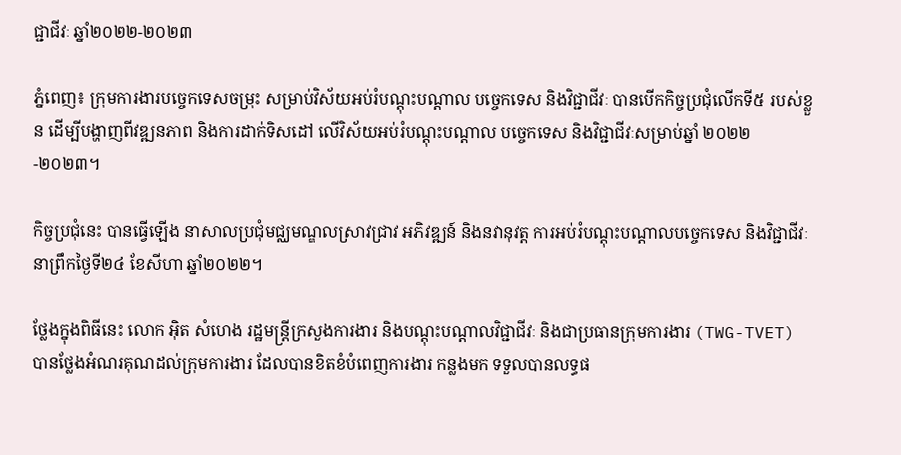ជ្ជាជីវៈ ឆ្នាំ២០២២-២០២៣

ភ្នំពេញ៖ ក្រុមការងារបច្ចេកទេសចម្រុះ សម្រាប់វិស័យអប់រំបណ្តុះបណ្តាល បច្ចេកទេស និងវិជ្ជាជីវៈ បានបើកកិច្ចប្រជុំលើកទី៥ របស់ខ្លួន ដើម្បីបង្ហាញពីវឌ្ឍនភាព និងការដាក់ទិសដៅ លើវិស័យអប់រំបណ្តុះបណ្តាល បច្ចេកទេស និងវិជ្ជាជីវៈសម្រាប់ឆ្នាំ ២០២២-២០២៣។

កិច្ចប្រជុំនេះ បានធ្វើឡើង នាសាលប្រជុំមជ្ឈមណ្ឌលស្រាវជ្រាវ អភិវឌ្ឍន៍ និងនវានុវត្ត ការអប់រំបណ្តុះបណ្តាលបច្ចេកទេស និងវិជ្ជាជីវៈ នាព្រឹកថ្ងៃទី២៤ ខែសីហា ឆ្នាំ២០២២។

ថ្លែងក្នុងពិធីនេះ លោក អ៊ិត សំហេង រដ្ឋមន្ត្រីក្រសួងការងារ និងបណ្តុះបណ្តាលវិជ្ជាជីវៈ និងជាប្រធានក្រុមការងារ (TWG-TVET) បានថ្លែងអំណរគុណដល់ក្រុមការងារ ដែលបានខិតខំបំពេញការងារ កន្លងមក ទទួលបានលទ្ធផ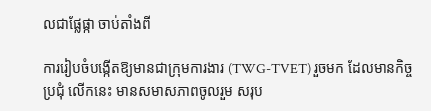លជាផ្លែផ្កា ចាប់តាំងពី

ការរៀបចំបង្កើតឱ្យមានជាក្រុមការងារ (TWG-TVET) រួចមក ដែលមានកិច្ចប្រជុំ លើកនេះ មានសមាសភាពចូលរួម សរុប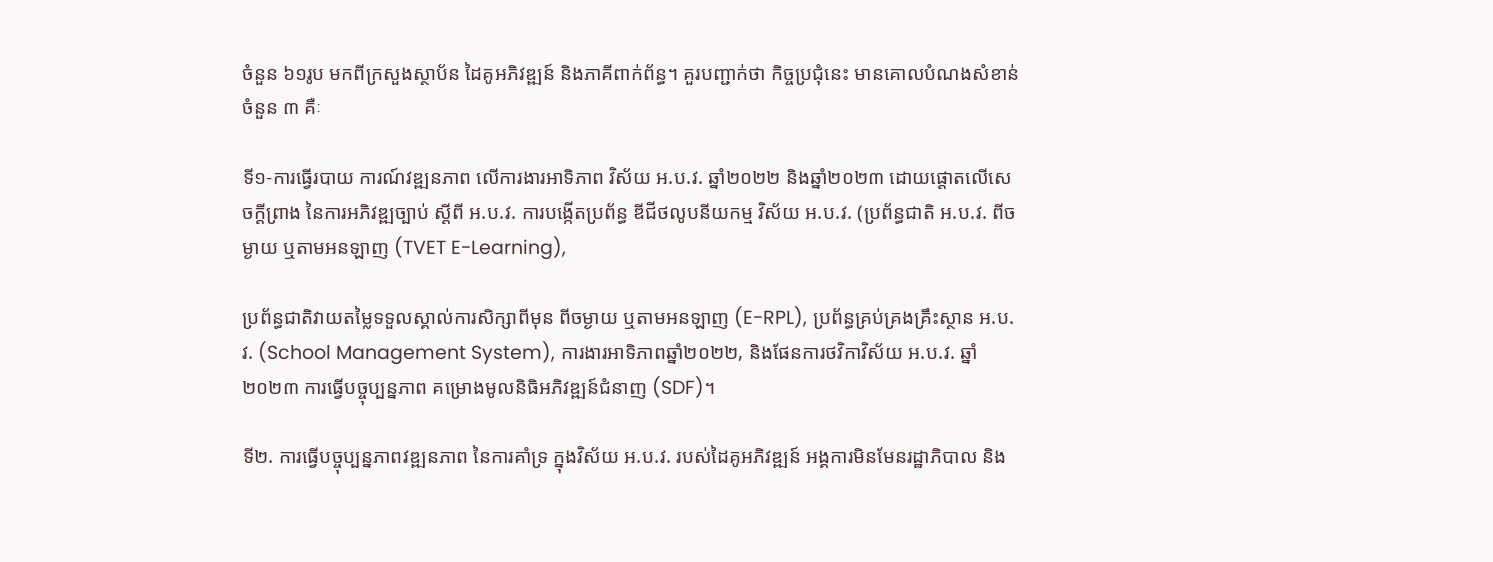ចំនួន ៦១រូប មកពីក្រសួងស្ថាប័ន ដៃគូអភិវឌ្ឍន៍ និងភាគីពាក់ព័ន្ធ។ គួរបញ្ជាក់ថា កិច្ចប្រជុំនេះ មានគោលបំណងសំខាន់ ចំនួន ៣ គឺៈ

ទី១-ការធ្វើរបាយ ការណ៍វឌ្ឍនភាព លើការងារអាទិភាព វិស័យ អ.ប.វ. ឆ្នាំ២០២២ និងឆ្នាំ២០២៣ ដោយផ្តោតលើសេចក្តីព្រាង នៃការអភិវឌ្ឍច្បាប់ ស្តីពី អ.ប.វ. ការបង្កើតប្រព័ន្ធ ឌីជីថលូបនីយកម្ម វិស័យ អ.ប.វ. (ប្រព័ន្ធជាតិ អ.ប.វ. ពីចម្ងាយ ឬតាមអនឡាញ (TVET E-Learning),

ប្រព័ន្ធជាតិវាយតម្លៃទទួលស្គាល់ការសិក្សាពីមុន ពីចម្ងាយ ឬតាមអនឡាញ (E-RPL), ប្រព័ន្ធគ្រប់គ្រងគ្រឹះស្ថាន អ.ប.វ. (School Management System), ការងារអាទិភាពឆ្នាំ២០២២, និងផែនការថវិកាវិស័យ អ.ប.វ. ឆ្នាំ២០២៣ ការធ្វើបច្ចុប្បន្នភាព គម្រោងមូលនិធិអភិវឌ្ឍន៍ជំនាញ (SDF)។

ទី២. ការធ្វើបច្ចុប្បន្នភាពវឌ្ឍនភាព នៃការគាំទ្រ ក្នុងវិស័យ អ.ប.វ. របស់ដៃគូអភិវឌ្ឍន៍ អង្គការមិនមែនរដ្ឋាភិបាល និង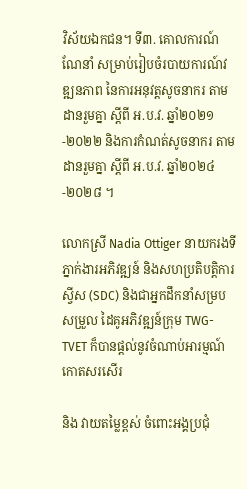វិស័យឯកជន។ ទី៣. គោលការណ៍ណែនាំ សម្រាប់រៀបចំរបាយការណ៍វឌ្ឍនភាព នៃការអនុវត្តសូចនាករ តាមដានរួមគ្នា ស្តីពី អ.ប.វ. ឆ្នាំ២០២១-២០២២ និងការកំណត់សូចនាករ តាមដានរួមគ្នា ស្តីពី អ.ប.វ. ឆ្នាំ២០២៤-២០២៨ ។

លោកស្រី Nadia Ottiger នាយករងទីភ្នាក់ងារអភិវឌ្ឍន៍ និងសហប្រតិបត្តិការស្វីស (SDC) និងជាអ្នកដឹកនាំសម្របសម្រួល ដៃគូអភិវឌ្ឍន៍ក្រុម TWG-TVET ក៏បានផ្តល់នូវចំណាប់អារម្មណ៍ កោតសរសើរ

និង វាយតម្លៃខ្ពស់ ចំពោះអង្គប្រជុំ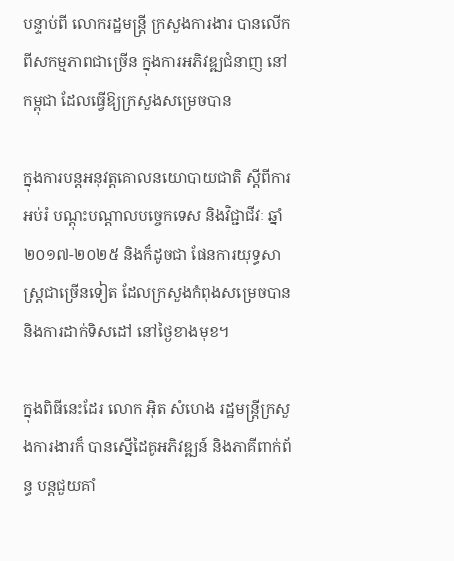បន្ទាប់ពី លោករដ្ឋមន្ត្រី ក្រសួងការងារ បានលើកពីសកម្មភាពជាច្រើន ក្នុងការអភិវឌ្ឍជំនាញ នៅកម្ពុជា ដែលធ្វើឱ្យក្រសួងសម្រេចបាន

ក្នុងការបន្តអនុវត្តគោលនយោបាយជាតិ ស្តីពីការអប់រំ បណ្តុះបណ្តាលបច្ចេកទេស និងវិជ្ជាជីវៈ ឆ្នាំ២០១៧-២០២៥ និងក៏ដូចជា ផែនការយុទ្ធសាស្ត្រជាច្រើនទៀត ដែលក្រសួងកំពុងសម្រេចបាន និងការដាក់ទិសដៅ នៅថ្ងៃខាងមុខ។

ក្នុងពិធីនេះដែរ លោក អ៊ិត សំហេង រដ្ឋមន្ត្រីក្រសួងការងារក៏ បានស្នើដៃគូអភិវឌ្ឍន៍ និងភាគីពាក់ព័ន្ធ បន្តជួយគាំ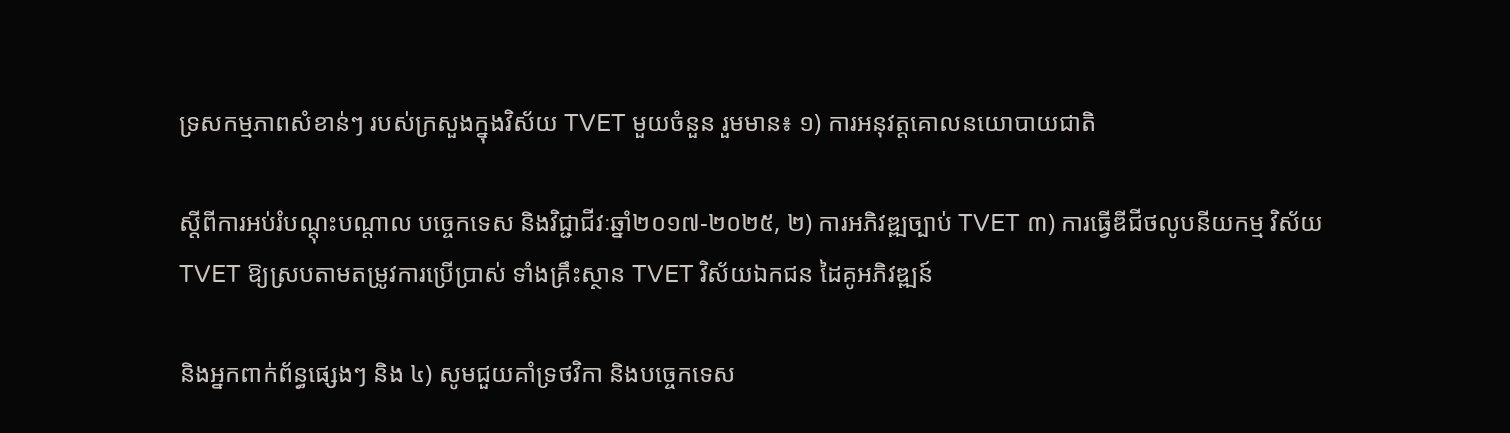ទ្រសកម្មភាពសំខាន់ៗ របស់ក្រសួងក្នុងវិស័យ TVET មួយចំនួន រួមមាន៖ ១) ការអនុវត្តគោលនយោបាយជាតិ

ស្តីពីការអប់រំបណ្តុះបណ្តាល បច្ចេកទេស និងវិជ្ជាជីវៈឆ្នាំ២០១៧-២០២៥, ២) ការអភិវឌ្ឍច្បាប់ TVET ៣) ការធ្វើឌីជីថលូបនីយកម្ម វិស័យ TVET ឱ្យស្របតាមតម្រូវការប្រើប្រាស់ ទាំងគ្រឹះស្ថាន TVET វិស័យឯកជន ដៃគូអភិវឌ្ឍន៍

និងអ្នកពាក់ព័ន្ធផ្សេងៗ និង ៤) សូមជួយគាំទ្រថវិកា និងបច្ចេកទេស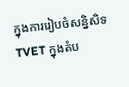ក្នុងការរៀបចំសន្និសិទ TVET ក្នុងតំប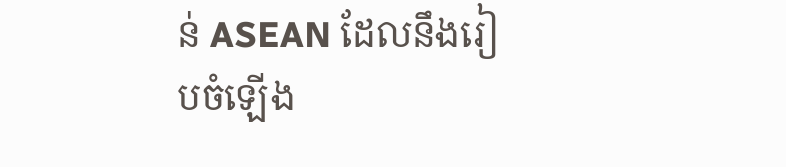ន់ ASEAN ដែលនឹងរៀបចំឡើង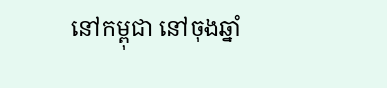នៅកម្ពុជា នៅចុងឆ្នាំ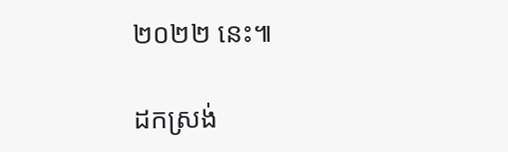២០២២ នេះ៕

ដកស្រង់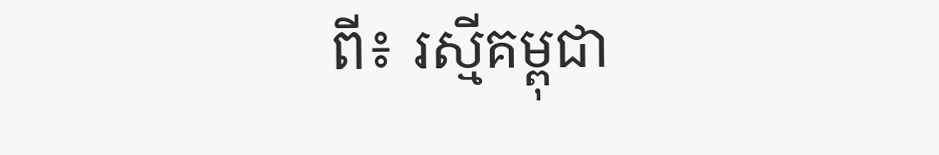ពី៖ រស្មីគម្ពុជា